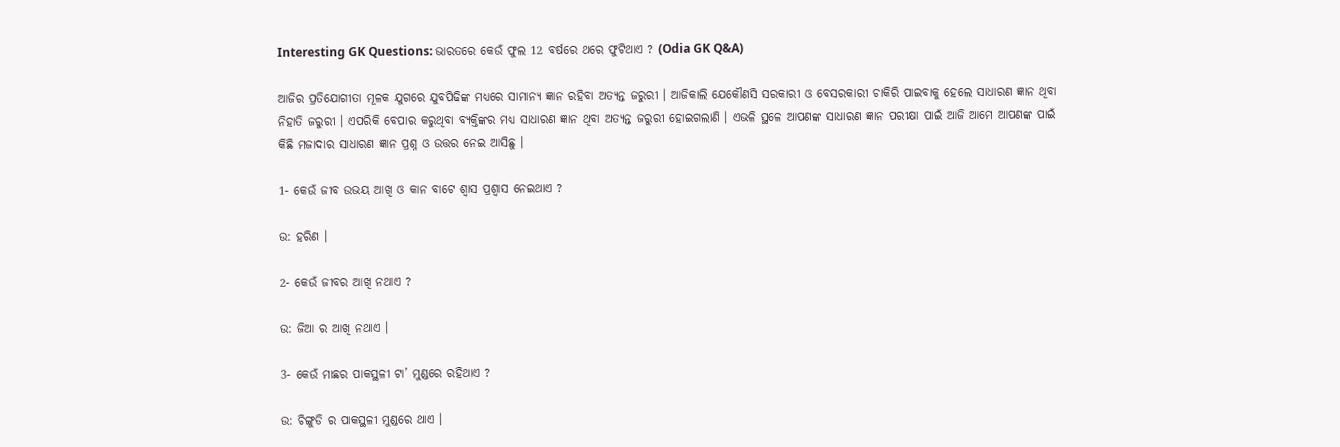Interesting GK Questions: ଭାରତରେ କେଉଁ ଫୁଲ 12 ବର୍ଷରେ ଥରେ ଫୁଟିଥାଏ ? (Odia GK Q&A)

ଆଜିର ପ୍ରତିଯୋଗୀତା ମୂଳକ ଯୁଗରେ ଯୁବପିଢିଙ୍କ ମଧ୍ୟରେ ସାମାନ୍ଯ ଜ୍ଞାନ ରହିବା ଅତ୍ୟନ୍ତ ଜରୁରୀ । ଆଜିକାଲି ଯେକୌଣସି ସରକାରୀ ଓ ବେସରକାରୀ ଚାକିରି ପାଇବାକୁ ହେଲେ ସାଧାରଣ ଜ୍ଞାନ ଥିବା ନିହାତି ଜରୁରୀ । ଏପରିକି ବେପାର କରୁଥିବା ବ୍ୟକ୍ତିଙ୍କର ମଧ୍ୟ ସାଧାରଣ ଜ୍ଞାନ ଥିବା ଅତ୍ୟନ୍ତ ଜରୁରୀ ହୋଇଗଲାଣି । ଏଭଳି ସ୍ଥଳେ ଆପଣଙ୍କ ସାଧାରଣ ଜ୍ଞାନ ପରୀକ୍ଷା ପାଇଁ ଆଜି ଆମେ ଆପଣଙ୍କ ପାଇଁ କିଛି ମଜାଦାର ସାଧାରଣ ଜ୍ଞାନ ପ୍ରଶ୍ନ ଓ ଉତ୍ତର ନେଇ ଆସିଛୁ ।

1- କେଉଁ ଜୀବ ଉଭୟ ଆଖି ଓ କାନ ବାଟେ ଶ୍ଵାସ ପ୍ରଶ୍ଵାସ ନେଇଥାଏ ?

ଉ: ହରିଣ ।

2- କେଉଁ ଜୀବର ଆଖି ନଥାଏ ?

ଉ: ଜିଆ ର ଆଖି ନଥାଏ ।

3- କେଉଁ ମାଛର ପାକସ୍ଥଳୀ ଟା’ ମୁଣ୍ଡରେ ରହିଥାଏ ?

ଉ: ଚିଙ୍ଗୁଡି ର ପାକସ୍ଥଳୀ ମୁଣ୍ଡରେ ଥାଏ ।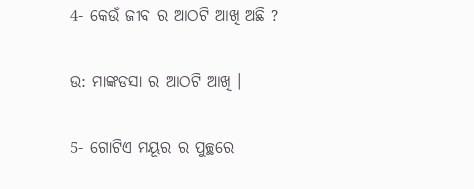4- କେଉଁ ଜୀବ ର ଆଠଟି ଆଖି ଅଛି ?

ଉ: ମାଙ୍କଡସା ର ଆଠଟି ଆଖି ।

5- ଗୋଟିଏ ମୟୂର ର ପୁଚ୍ଛରେ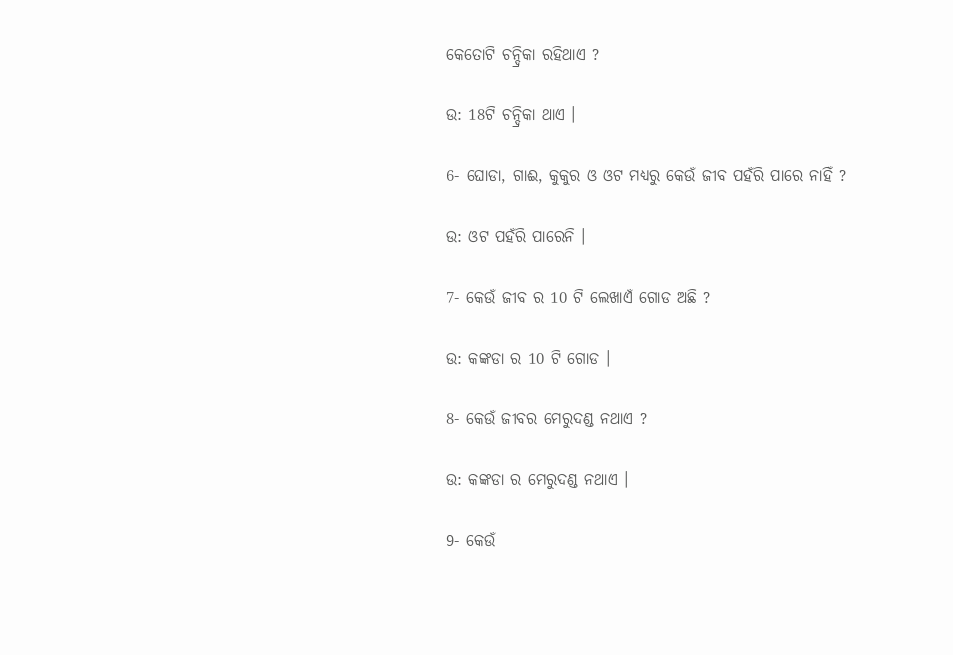କେତୋଟି ଚନ୍ଦ୍ରିକା ରହିଥାଏ ?

ଉ: 18ଟି ଚନ୍ଦ୍ରିକା ଥାଏ ।

6- ଘୋଡା, ଗାଈ, କୁକୁର ଓ ଓଟ ମଧ୍ୟରୁ କେଉଁ ଜୀବ ପହଁରି ପାରେ ନାହିଁ ?

ଉ: ଓଟ ପହଁରି ପାରେନି ।

7- କେଉଁ ଜୀବ ର 10 ଟି ଲେଖାଏଁ ଗୋଡ ଅଛି ?

ଉ: କଙ୍କଡା ର 10 ଟି ଗୋଡ ।

8- କେଉଁ ଜୀବର ମେରୁଦଣ୍ଡ ନଥାଏ ?

ଉ: କଙ୍କଡା ର ମେରୁଦଣ୍ଡ ନଥାଏ ।

9- କେଉଁ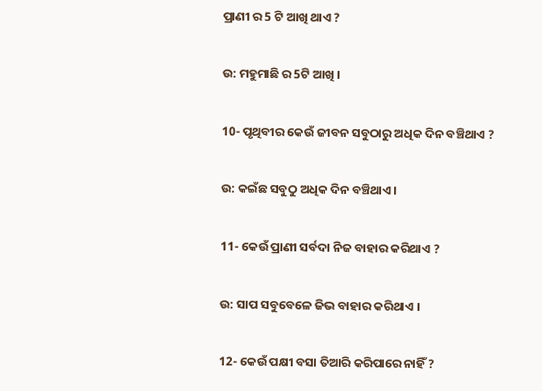ପ୍ରାଣୀ ର 5 ଟି ଆଖି ଥାଏ ?

ଉ: ମହୁମାଛି ର 5ଟି ଆଖି ।

10- ପୃଥିବୀର କେଉଁ ଜୀବନ ସବୁଠାରୁ ଅଧିକ ଦିନ ବଞ୍ଚିଥାଏ ?

ଉ: କଇଁଛ ସବୁଠୁ ଅଧିକ ଦିନ ବଞ୍ଚିଥାଏ ।

11- କେଉଁ ପ୍ରାଣୀ ସର୍ବଦା ନିଜ ବାହାର କରିଥାଏ ?

ଉ: ସାପ ସବୁବେଳେ ଜିଭ ବାହାର କରିଥାଏ ।

12- କେଉଁ ପକ୍ଷୀ ବସା ତିଆରି କରିପାରେ ନାହିଁ ?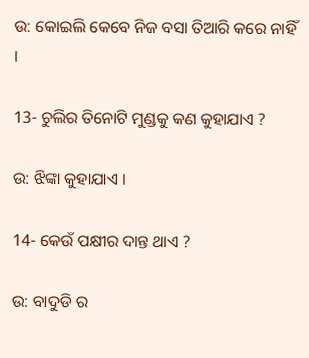ଉ: କୋଇଲି କେବେ ନିଜ ବସା ତିଆରି କରେ ନାହିଁ ।

13- ଚୁଲିର ତିନୋଟି ମୁଣ୍ଡକୁ କଣ କୁହାଯାଏ ?

ଉ: ଝିଙ୍କା କୁହାଯାଏ ।

14- କେଉଁ ପକ୍ଷୀର ଦାନ୍ତ ଥାଏ ?

ଉ: ବାଦୁଡି ର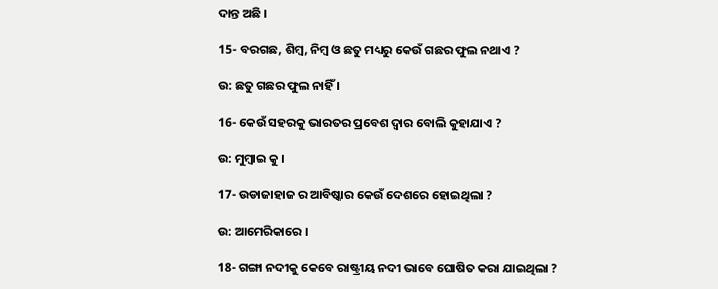ଦାନ୍ତ ଅଛି ।

15- ବରଗଛ, ଶିମ୍ବ, ନିମ୍ବ ଓ ଛତୁ ମଧ୍ୟରୁ କେଉଁ ଗଛର ଫୁଲ ନଥାଏ ?

ଉ: ଛତୁ ଗଛର ଫୁଲ ନାହିଁ ।

16- କେଉଁ ସହରକୁ ଭାରତର ପ୍ରବେଶ ଦ୍ଵାର ବୋଲି କୁହାଯାଏ ?

ଉ: ମୁମ୍ବାଇ କୁ ।

17- ଉଡାଜାହାଜ ର ଆବିଷ୍କାର କେଉଁ ଦେଶରେ ହୋଇଥିଲା ?

ଉ: ଆମେରିକାରେ ।

18- ଗଙ୍ଗା ନଦୀକୁ କେବେ ରାଷ୍ଟ୍ରୀୟ ନଦୀ ଭାବେ ଘୋଷିତ କରା ଯାଇଥିଲା ?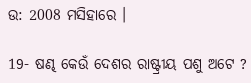ଉ: 2008 ମସିହାରେ ।

19- ଷଣ୍ଢ କେଉଁ ଦେଶର ରାଷ୍ଟ୍ରୀୟ ପଶୁ ଅଟେ ?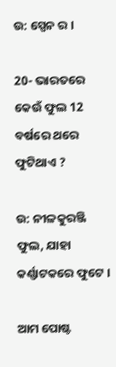ଉ: ସ୍ପେନ ର ।

20- ଭାରତରେ କେଉଁ ଫୁଲ 12 ବର୍ଷରେ ଥରେ ଫୁଟିଥାଏ ?

ଉ: ନୀଳକୁରଞ୍ଜି ଫୁଲ, ଯାହା କର୍ଣ୍ଣାଟକରେ ଫୁଟେ ।

ଆମ ପୋଷ୍ଟ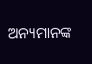ଅନ୍ୟମାନଙ୍କ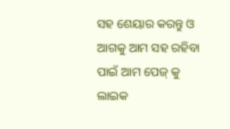ସହ ଶେୟାର କରନ୍ତୁ ଓ ଆଗକୁ ଆମ ସହ ରହିବା ପାଇଁ ଆମ ପେଜ୍ କୁ ଲାଇକ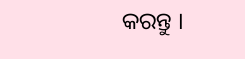କରନ୍ତୁ ।